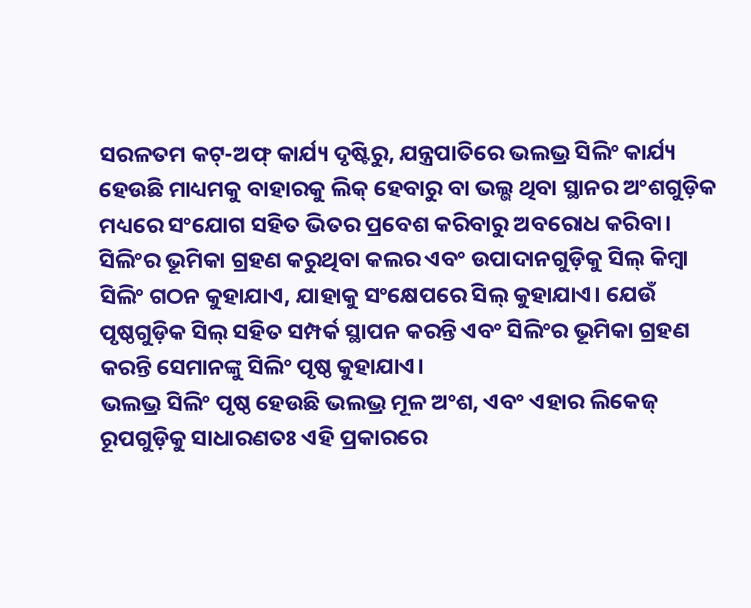ସରଳତମ କଟ୍-ଅଫ୍ କାର୍ଯ୍ୟ ଦୃଷ୍ଟିରୁ, ଯନ୍ତ୍ରପାତିରେ ଭଲଭ୍ର ସିଲିଂ କାର୍ଯ୍ୟ ହେଉଛି ମାଧ୍ୟମକୁ ବାହାରକୁ ଲିକ୍ ହେବାରୁ ବା ଭଲ୍ଭ ଥିବା ସ୍ଥାନର ଅଂଶଗୁଡ଼ିକ ମଧ୍ୟରେ ସଂଯୋଗ ସହିତ ଭିତର ପ୍ରବେଶ କରିବାରୁ ଅବରୋଧ କରିବା। ସିଲିଂର ଭୂମିକା ଗ୍ରହଣ କରୁଥିବା କଲର ଏବଂ ଉପାଦାନଗୁଡ଼ିକୁ ସିଲ୍ କିମ୍ବା ସିଲିଂ ଗଠନ କୁହାଯାଏ, ଯାହାକୁ ସଂକ୍ଷେପରେ ସିଲ୍ କୁହାଯାଏ। ଯେଉଁ ପୃଷ୍ଠଗୁଡ଼ିକ ସିଲ୍ ସହିତ ସମ୍ପର୍କ ସ୍ଥାପନ କରନ୍ତି ଏବଂ ସିଲିଂର ଭୂମିକା ଗ୍ରହଣ କରନ୍ତି ସେମାନଙ୍କୁ ସିଲିଂ ପୃଷ୍ଠ କୁହାଯାଏ।
ଭଲଭ୍ର ସିଲିଂ ପୃଷ୍ଠ ହେଉଛି ଭଲଭ୍ର ମୂଳ ଅଂଶ, ଏବଂ ଏହାର ଲିକେଜ୍ ରୂପଗୁଡ଼ିକୁ ସାଧାରଣତଃ ଏହି ପ୍ରକାରରେ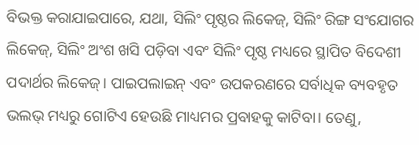ବିଭକ୍ତ କରାଯାଇପାରେ, ଯଥା, ସିଲିଂ ପୃଷ୍ଠର ଲିକେଜ୍, ସିଲିଂ ରିଙ୍ଗ ସଂଯୋଗର ଲିକେଜ୍, ସିଲିଂ ଅଂଶ ଖସି ପଡ଼ିବା ଏବଂ ସିଲିଂ ପୃଷ୍ଠ ମଧ୍ୟରେ ସ୍ଥାପିତ ବିଦେଶୀ ପଦାର୍ଥର ଲିକେଜ୍। ପାଇପଲାଇନ୍ ଏବଂ ଉପକରଣରେ ସର୍ବାଧିକ ବ୍ୟବହୃତ ଭଲଭ୍ ମଧ୍ୟରୁ ଗୋଟିଏ ହେଉଛି ମାଧ୍ୟମର ପ୍ରବାହକୁ କାଟିବା। ତେଣୁ,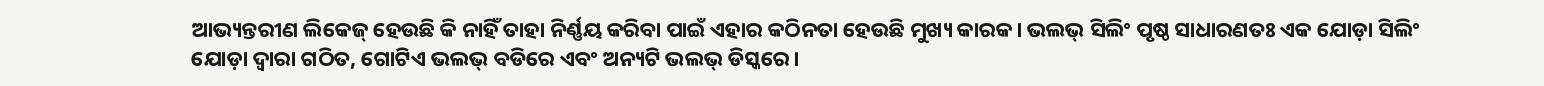ଆଭ୍ୟନ୍ତରୀଣ ଲିକେଜ୍ ହେଉଛି କି ନାହିଁ ତାହା ନିର୍ଣ୍ଣୟ କରିବା ପାଇଁ ଏହାର କଠିନତା ହେଉଛି ମୁଖ୍ୟ କାରକ। ଭଲଭ୍ ସିଲିଂ ପୃଷ୍ଠ ସାଧାରଣତଃ ଏକ ଯୋଡ଼ା ସିଲିଂ ଯୋଡ଼ା ଦ୍ୱାରା ଗଠିତ, ଗୋଟିଏ ଭଲଭ୍ ବଡିରେ ଏବଂ ଅନ୍ୟଟି ଭଲଭ୍ ଡିସ୍କରେ।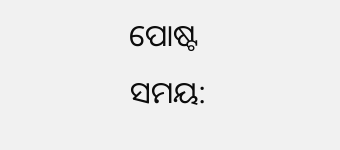ପୋଷ୍ଟ ସମୟ: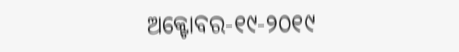ଅକ୍ଟୋବର-୧୯-୨୦୧୯